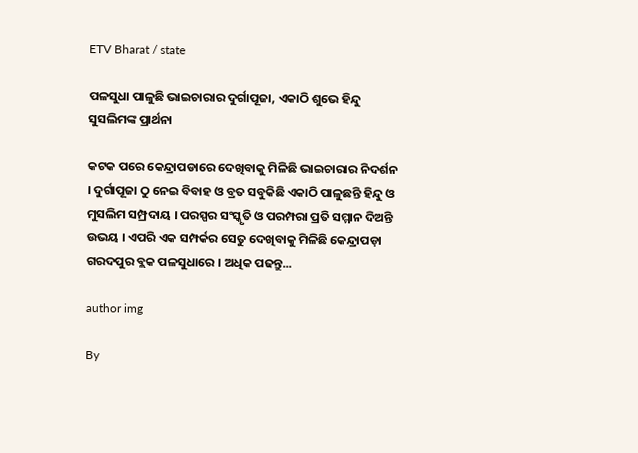ETV Bharat / state

ପଳସୁଧା ପାଳୁଛି ଭାଇଚାରାର ଦୁର୍ଗାପୂଜା, ଏକାଠି ଶୁଭେ ହିନ୍ଦୁ ସୁସଲିମଙ୍କ ପ୍ରାର୍ଥନା

କଟକ ପରେ କେନ୍ଦ୍ରାପଡାରେ ଦେଖିବାକୁ ମିଳିଛି ଭାଇଚାରାର ନିଦର୍ଶନ । ଦୁର୍ଗାପୂଜା ଠୁ ନେଇ ବିବାହ ଓ ବ୍ରତ ସବୁକିଛି ଏକାଠି ପାଳୁଛନ୍ତି ହିନ୍ଦୁ ଓ ମୁସଲିମ ସମ୍ପ୍ରଦାୟ । ପରସ୍ପର ସଂସ୍କୃତି ଓ ପରମ୍ପରା ପ୍ରତି ସମ୍ମାନ ଦିଅନ୍ତି ଉଭୟ । ଏପରି ଏକ ସମ୍ପର୍କର ସେତୁ ଦେଖିବାକୁ ମିଳିଛି କେନ୍ଦ୍ରାପଡ଼ା ଗରଦପୁର ବ୍ଲକ ପଳସୁଧାରେ । ଅଧିକ ପଢନ୍ତୁ...

author img

By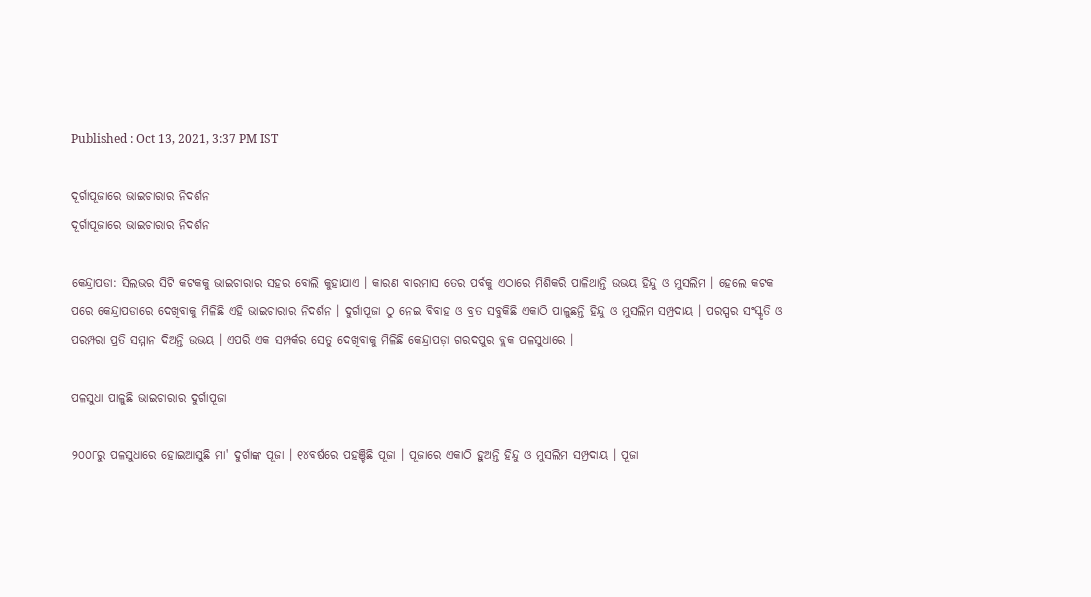Published : Oct 13, 2021, 3:37 PM IST

ଦୂର୍ଗାପୂଜାରେ ଭାଇଚାରାର ନିଦର୍ଶନ
ଦୂର୍ଗାପୂଜାରେ ଭାଇଚାରାର ନିଦର୍ଶନ

କେନ୍ଦ୍ରାପଡା: ସିଲଭର ସିଟି କଟକକୁ ଭାଇଚାରାର ସହର ବୋଲି କୁହାଯାଏ । କାରଣ ବାରମାସ ତେର ପର୍ବକୁ ଏଠାରେ ମିଶିକରି ପାଳିଥାନ୍ତି ଉଭୟ ହିନ୍ଦୁ ଓ ମୁସଲିମ । ହେଲେ କଟକ ପରେ କେନ୍ଦ୍ରାପଡାରେ ଦେଖିବାକୁ ମିଳିଛି ଏହି ଭାଇଚାରାର ନିଦର୍ଶନ । ଦୁର୍ଗାପୂଜା ଠୁ ନେଇ ବିବାହ ଓ ବ୍ରତ ସବୁକିଛି ଏକାଠି ପାଳୁଛନ୍ତି ହିନ୍ଦୁ ଓ ମୁସଲିମ ସମ୍ପ୍ରଦାୟ । ପରସ୍ପର ସଂସ୍କୃତି ଓ ପରମ୍ପରା ପ୍ରତି ସମ୍ମାନ ଦିଅନ୍ତି ଉଭୟ । ଏପରି ଏକ ସମ୍ପର୍କର ସେତୁ ଦେଖିବାକୁ ମିଳିଛି କେନ୍ଦ୍ରାପଡ଼ା ଗରଦପୁର ବ୍ଲକ ପଳସୁଧାରେ ।

ପଳସୁଧା ପାଳୁଛି ଭାଇଚାରାର ଦୁର୍ଗାପୂଜା

୨୦୦୮ରୁ ପଳସୁଧାରେ ହୋଇଆସୁଛି ମା' ଦୁର୍ଗାଙ୍କ ପୂଜା । ୧୪ବର୍ଷରେ ପହଞ୍ଚିଛି ପୂଜା । ପୂଜାରେ ଏକାଠି ହୁଅନ୍ତି ହିନ୍ଦୁ ଓ ମୁସଲିମ ସମ୍ପ୍ରଦାୟ । ପୂଜା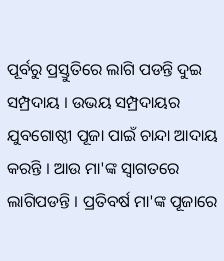ପୂର୍ବରୁ ପ୍ରସ୍ତୁତିରେ ଲାଗି ପଡନ୍ତି ଦୁଇ ସମ୍ପ୍ରଦାୟ । ଉଭୟ ସମ୍ପ୍ରଦାୟର ଯୁବଗୋଷ୍ଠୀ ପୂଜା ପାଇଁ ଚାନ୍ଦା ଆଦାୟ କରନ୍ତି । ଆଉ ମା'ଙ୍କ ସ୍ବାଗତରେ ଲାଗିପଡନ୍ତି । ପ୍ରତିବର୍ଷ ମା'ଙ୍କ ପୂଜାରେ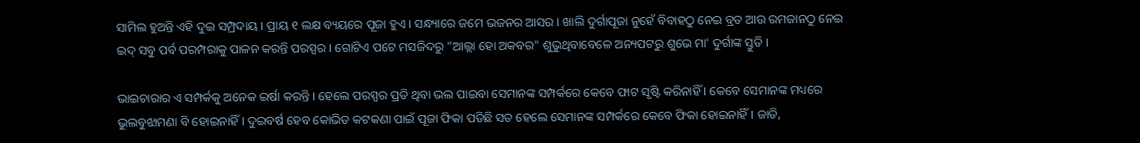ସାମିଲ ହୁଅନ୍ତି ଏହି ଦୁଇ ସମ୍ପ୍ରଦାୟ । ପ୍ରାୟ ୧ ଲକ୍ଷ ବ୍ୟୟରେ ପୂଜା ହୁଏ । ସନ୍ଧ୍ୟାରେ ଜମେ ଭଜନର ଆସର । ଖାଲି ଦୁର୍ଗାପୂଜା ନୁହେଁ ବିବାହଠୁ ନେଇ ବ୍ରତ ଆଉ ରମଜାନଠୁ ନେଇ ଇଦ୍ ସବୁ ପର୍ବ ପରମ୍ପରାକୁ ପାଳନ କରନ୍ତି ପରସ୍ପର । ଗୋଟିଏ ପଟେ ମସଜିଦରୁ "ଆଲ୍ଲା ହୋ ଅକବର" ଶୁଭୁଥିବାବେଳେ ଅନ୍ୟପଟରୁ ଶୁଭେ ମା' ଦୁର୍ଗାଙ୍କ ସ୍ତୁତି ।

ଭାଇଚାରାର ଏ ସମ୍ପର୍କକୁ ଅନେକ ଇର୍ଷା କରନ୍ତି । ହେଲେ ପରସ୍ପର ପ୍ରତି ଥିବା ଭଲ ପାଇବା ସେମାନଙ୍କ ସମ୍ପର୍କରେ କେବେ ଫାଟ ସୃଷ୍ଟି କରିନାହିଁ । କେବେ ସେମାନଙ୍କ ମଧ୍ୟରେ ଭୁଲବୁଝାମଣା ବି ହୋଇନାହିଁ । ଦୁଇବର୍ଷ ହେବ କୋଭିଡ କଟକଣା ପାଇଁ ପୂଜା ଫିକା ପଡିଛି ସତ ହେଲେ ସେମାନଙ୍କ ସମ୍ପର୍କରେ କେବେ ଫିକା ହୋଇନାହିଁ । ଜାତି,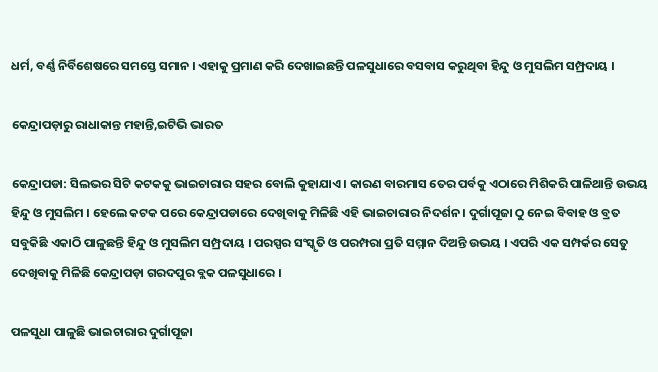ଧର୍ମ, ବର୍ଣ୍ଣ ନିର୍ବିଶେଷରେ ସମସ୍ତେ ସମାନ । ଏହାକୁ ପ୍ରମାଣ କରି ଦେଖାଇଛନ୍ତି ପଳସୁଧାରେ ବସବାସ କରୁଥିବା ହିନ୍ଦୁ ଓ ମୁସଲିମ ସମ୍ପ୍ରଦାୟ ।

କେନ୍ଦ୍ରାପଡ଼ାରୁ ରାଧାକାନ୍ତ ମହାନ୍ତି,ଇଟିଭି ଭାରତ

କେନ୍ଦ୍ରାପଡା: ସିଲଭର ସିଟି କଟକକୁ ଭାଇଚାରାର ସହର ବୋଲି କୁହାଯାଏ । କାରଣ ବାରମାସ ତେର ପର୍ବକୁ ଏଠାରେ ମିଶିକରି ପାଳିଥାନ୍ତି ଉଭୟ ହିନ୍ଦୁ ଓ ମୁସଲିମ । ହେଲେ କଟକ ପରେ କେନ୍ଦ୍ରାପଡାରେ ଦେଖିବାକୁ ମିଳିଛି ଏହି ଭାଇଚାରାର ନିଦର୍ଶନ । ଦୁର୍ଗାପୂଜା ଠୁ ନେଇ ବିବାହ ଓ ବ୍ରତ ସବୁକିଛି ଏକାଠି ପାଳୁଛନ୍ତି ହିନ୍ଦୁ ଓ ମୁସଲିମ ସମ୍ପ୍ରଦାୟ । ପରସ୍ପର ସଂସ୍କୃତି ଓ ପରମ୍ପରା ପ୍ରତି ସମ୍ମାନ ଦିଅନ୍ତି ଉଭୟ । ଏପରି ଏକ ସମ୍ପର୍କର ସେତୁ ଦେଖିବାକୁ ମିଳିଛି କେନ୍ଦ୍ରାପଡ଼ା ଗରଦପୁର ବ୍ଲକ ପଳସୁଧାରେ ।

ପଳସୁଧା ପାଳୁଛି ଭାଇଚାରାର ଦୁର୍ଗାପୂଜା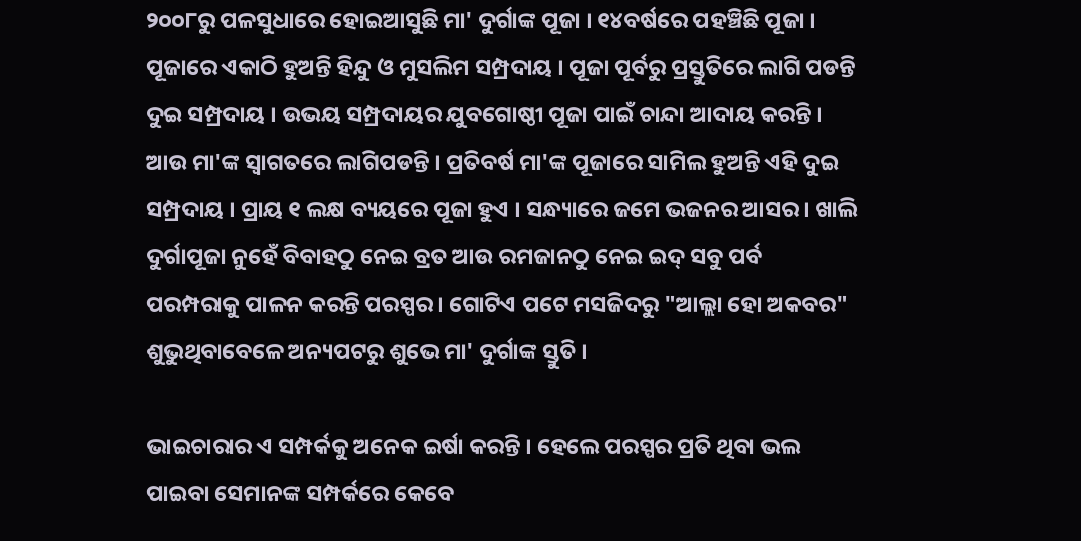୨୦୦୮ରୁ ପଳସୁଧାରେ ହୋଇଆସୁଛି ମା' ଦୁର୍ଗାଙ୍କ ପୂଜା । ୧୪ବର୍ଷରେ ପହଞ୍ଚିଛି ପୂଜା । ପୂଜାରେ ଏକାଠି ହୁଅନ୍ତି ହିନ୍ଦୁ ଓ ମୁସଲିମ ସମ୍ପ୍ରଦାୟ । ପୂଜା ପୂର୍ବରୁ ପ୍ରସ୍ତୁତିରେ ଲାଗି ପଡନ୍ତି ଦୁଇ ସମ୍ପ୍ରଦାୟ । ଉଭୟ ସମ୍ପ୍ରଦାୟର ଯୁବଗୋଷ୍ଠୀ ପୂଜା ପାଇଁ ଚାନ୍ଦା ଆଦାୟ କରନ୍ତି । ଆଉ ମା'ଙ୍କ ସ୍ବାଗତରେ ଲାଗିପଡନ୍ତି । ପ୍ରତିବର୍ଷ ମା'ଙ୍କ ପୂଜାରେ ସାମିଲ ହୁଅନ୍ତି ଏହି ଦୁଇ ସମ୍ପ୍ରଦାୟ । ପ୍ରାୟ ୧ ଲକ୍ଷ ବ୍ୟୟରେ ପୂଜା ହୁଏ । ସନ୍ଧ୍ୟାରେ ଜମେ ଭଜନର ଆସର । ଖାଲି ଦୁର୍ଗାପୂଜା ନୁହେଁ ବିବାହଠୁ ନେଇ ବ୍ରତ ଆଉ ରମଜାନଠୁ ନେଇ ଇଦ୍ ସବୁ ପର୍ବ ପରମ୍ପରାକୁ ପାଳନ କରନ୍ତି ପରସ୍ପର । ଗୋଟିଏ ପଟେ ମସଜିଦରୁ "ଆଲ୍ଲା ହୋ ଅକବର" ଶୁଭୁଥିବାବେଳେ ଅନ୍ୟପଟରୁ ଶୁଭେ ମା' ଦୁର୍ଗାଙ୍କ ସ୍ତୁତି ।

ଭାଇଚାରାର ଏ ସମ୍ପର୍କକୁ ଅନେକ ଇର୍ଷା କରନ୍ତି । ହେଲେ ପରସ୍ପର ପ୍ରତି ଥିବା ଭଲ ପାଇବା ସେମାନଙ୍କ ସମ୍ପର୍କରେ କେବେ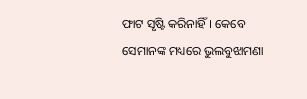ଫାଟ ସୃଷ୍ଟି କରିନାହିଁ । କେବେ ସେମାନଙ୍କ ମଧ୍ୟରେ ଭୁଲବୁଝାମଣା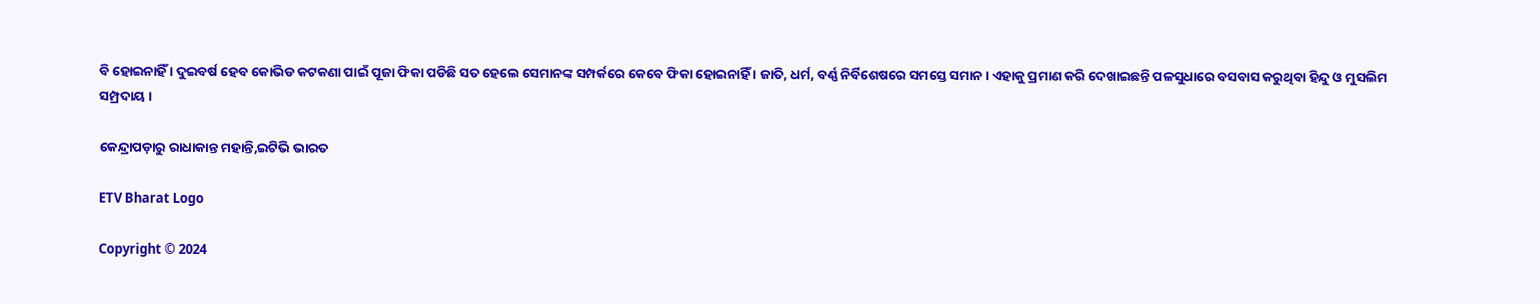ବି ହୋଇନାହିଁ । ଦୁଇବର୍ଷ ହେବ କୋଭିଡ କଟକଣା ପାଇଁ ପୂଜା ଫିକା ପଡିଛି ସତ ହେଲେ ସେମାନଙ୍କ ସମ୍ପର୍କରେ କେବେ ଫିକା ହୋଇନାହିଁ । ଜାତି, ଧର୍ମ, ବର୍ଣ୍ଣ ନିର୍ବିଶେଷରେ ସମସ୍ତେ ସମାନ । ଏହାକୁ ପ୍ରମାଣ କରି ଦେଖାଇଛନ୍ତି ପଳସୁଧାରେ ବସବାସ କରୁଥିବା ହିନ୍ଦୁ ଓ ମୁସଲିମ ସମ୍ପ୍ରଦାୟ ।

କେନ୍ଦ୍ରାପଡ଼ାରୁ ରାଧାକାନ୍ତ ମହାନ୍ତି,ଇଟିଭି ଭାରତ

ETV Bharat Logo

Copyright © 2024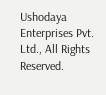Ushodaya Enterprises Pvt. Ltd., All Rights Reserved.